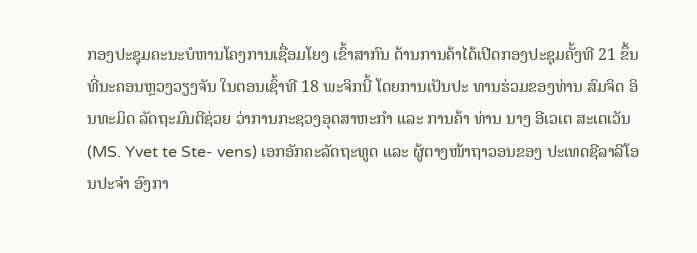ກອງປະຊຸມຄະນະບໍຫານໂຄງການເຊື່ອມໂຍງ ເຂົ້າສາກົນ ດ້ານການຄ້າໄດ້ເປີດກອງປະຊຸມຄັ້ງທີ 21 ຂຶ້ນທີ່ນະຄອນຫຼວງວຽງຈັນ ໃນຕອນເຊົ້າທີ 18 ພະຈິກນີ້ ໂດຍການເປັນປະ ທານຮ່ວມຂອງທ່ານ ສົມຈິດ ອິນທະມິດ ລັດຖະມົນຕີຊ່ວຍ ວ່າການກະຊວງອຸດສາຫະກຳ ແລະ ການຄ້າ ທ່ານ ນາງ ອີເວເຕ ສະເຕເວັນ (MS. Yvet te Ste- vens) ເອກອັກຄະລັດຖະທູດ ແລະ ຜູ້ຕາງໜ້າຖາວອນຂອງ ປະເທດຊີລາລີໂອນປະຈຳ ອົງກາ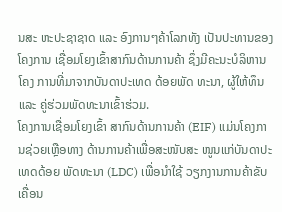ນສະ ຫະປະຊາຊາດ ແລະ ອົງການໆຄ້າໂລກທັງ ເປັນປະທານຂອງໂຄງການ ເຊື່ອມໂຍງເຂົ້າສາກົນດ້ານການຄ້າ ຊຶ່ງມີຄະນະບໍລິຫານໂຄງ ການທີ່ມາຈາກບັນດາປະເທດ ດ້ອຍພັດ ທະນາ, ຜູ້ໃຫ້ທຶນ ແລະ ຄູ່ຮ່ວມພັດທະນາເຂົ້າຮ່ວມ.
ໂຄງການເຊື່ອມໂຍງເຂົ້າ ສາກົນດ້ານການຄ້າ (EIF) ແມ່ນໂຄງການຊ່ວຍເຫຼືອທາງ ດ້ານການຄ້າເພື່ອສະໜັບສະ ໜູນແກ່ບັນດາປະເທດດ້ອຍ ພັດທະນາ (LDC) ເພື່ອນຳໃຊ້ ວຽກງານການຄ້າຂັບເຄື່ອນ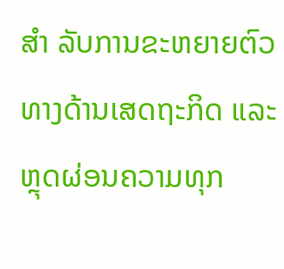ສຳ ລັບການຂະຫຍາຍຕົວທາງດ້ານເສດຖະກິດ ແລະ ຫຼຸດຜ່ອນຄວາມທຸກ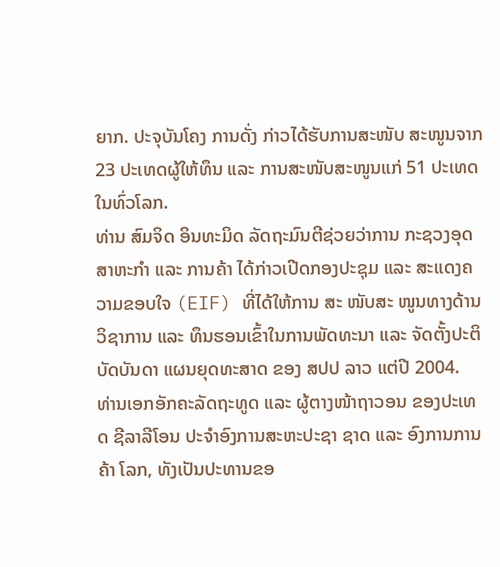ຍາກ. ປະຈຸບັນໂຄງ ການດັ່ງ ກ່າວໄດ້ຮັບການສະໜັບ ສະໜູນຈາກ 23 ປະເທດຜູ້ໃຫ້ທຶນ ແລະ ການສະໜັບສະໜູນແກ່ 51 ປະເທດໃນທົ່ວໂລກ.
ທ່ານ ສົມຈິດ ອິນທະມິດ ລັດຖະມົນຕີຊ່ວຍວ່າການ ກະຊວງອຸດສາຫະກຳ ແລະ ການຄ້າ ໄດ້ກ່າວເປີດກອງປະຊຸມ ແລະ ສະແດງຄວາມຂອບໃຈ (EIF) ທີ່ໄດ້ໃຫ້ການ ສະ ໜັບສະ ໜູນທາງດ້ານວິຊາການ ແລະ ທຶນຮອນເຂົ້າໃນການພັດທະນາ ແລະ ຈັດຕັ້ງປະຕິບັດບັນດາ ແຜນຍຸດທະສາດ ຂອງ ສປປ ລາວ ແຕ່ປີ 2004.
ທ່ານເອກອັກຄະລັດຖະທູດ ແລະ ຜູ້ຕາງໜ້າຖາວອນ ຂອງປະເທດ ຊີລາລີໂອນ ປະຈຳອົງການສະຫະປະຊາ ຊາດ ແລະ ອົງການການຄ້າ ໂລກ, ທັງເປັນປະທານຂອ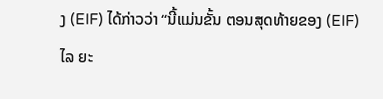ງ (EIF) ໄດ້ກ່າວວ່າ “ນີ້ແມ່ນຂັ້ນ ຕອນສຸດທ້າຍຂອງ (EIF) ໄລ ຍະ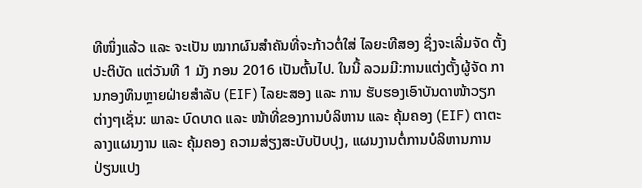ທີໜຶ່ງແລ້ວ ແລະ ຈະເປັນ ໝາກຜົນສຳຄັນທີ່ຈະກ້າວຕໍ່ໃສ່ ໄລຍະທີສອງ ຊຶ່ງຈະເລີ່ມຈັດ ຕັ້ງປະຕິບັດ ແຕ່ວັນທີ 1 ມັງ ກອນ 2016 ເປັນຕົ້ນໄປ. ໃນນີ້ ລວມມີ:ການແຕ່ງຕັ້ງຜູ້ຈັດ ການກອງທຶນຫຼາຍຝ່າຍສຳລັບ (EIF) ໄລຍະສອງ ແລະ ການ ຮັບຮອງເອົາບັນດາໜ້າວຽກ ຕ່າງໆເຊັ່ນ: ພາລະ ບົດບາດ ແລະ ໜ້າທີ່ຂອງການບໍລິຫານ ແລະ ຄຸ້ມຄອງ (EIF) ຕາຕະ ລາງແຜນງານ ແລະ ຄຸ້ມຄອງ ຄວາມສ່ຽງສະບັບປັບປຸງ, ແຜນງານຕໍ່ການບໍລິຫານການ ປ່ຽນແປງ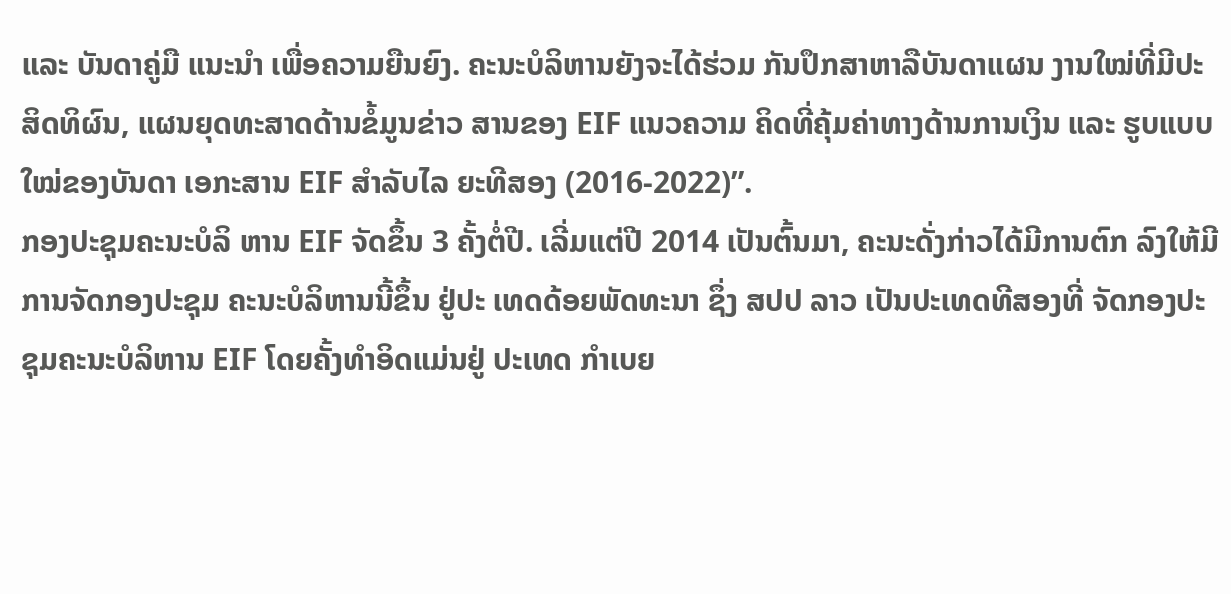ແລະ ບັນດາຄູ່ມື ແນະນຳ ເພື່ອຄວາມຍືນຍົງ. ຄະນະບໍລິຫານຍັງຈະໄດ້ຮ່ວມ ກັນປຶກສາຫາລືບັນດາແຜນ ງານໃໝ່ທີ່ມີປະສິດທິຜົນ, ແຜນຍຸດທະສາດດ້ານຂໍ້ມູນຂ່າວ ສານຂອງ EIF ແນວຄວາມ ຄິດທີ່ຄຸ້ມຄ່າທາງດ້ານການເງິນ ແລະ ຮູບແບບໃໝ່ຂອງບັນດາ ເອກະສານ EIF ສຳລັບໄລ ຍະທີສອງ (2016-2022)”.
ກອງປະຊຸມຄະນະບໍລິ ຫານ EIF ຈັດຂຶ້ນ 3 ຄັ້ງຕໍ່ປີ. ເລີ່ມແຕ່ປີ 2014 ເປັນຕົ້ນມາ, ຄະນະດັ່ງກ່າວໄດ້ມີການຕົກ ລົງໃຫ້ມີການຈັດກອງປະຊຸມ ຄະນະບໍລິຫານນີ້ຂຶ້ນ ຢູ່ປະ ເທດດ້ອຍພັດທະນາ ຊຶ່ງ ສປປ ລາວ ເປັນປະເທດທີສອງທີ່ ຈັດກອງປະຊຸມຄະນະບໍລິຫານ EIF ໂດຍຄັ້ງທຳອິດແມ່ນຢູ່ ປະເທດ ກຳເບຍ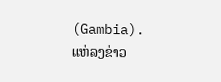(Gambia).
ແຫ່ລງຂ່າວ